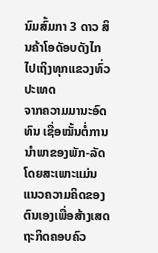ນົມສົ້ມກາ 3 ດາວ ສິນຄ້າໂອດັອບດັງໄກໄປເຖິງທຸກແຂວງທົ່ວປະເທດ
ຈາກຄວາມມານະອົດທົນ ເຊື່ອໝັ້ນຕໍ່ການນຳພາຂອງພັກ-ລັດ ໂດຍສະເພາະແມ່ນແນວຄວາມຄິດຂອງຕົນເອງເພື່ອສ້າງເສດຖະກິດຄອບຄົວ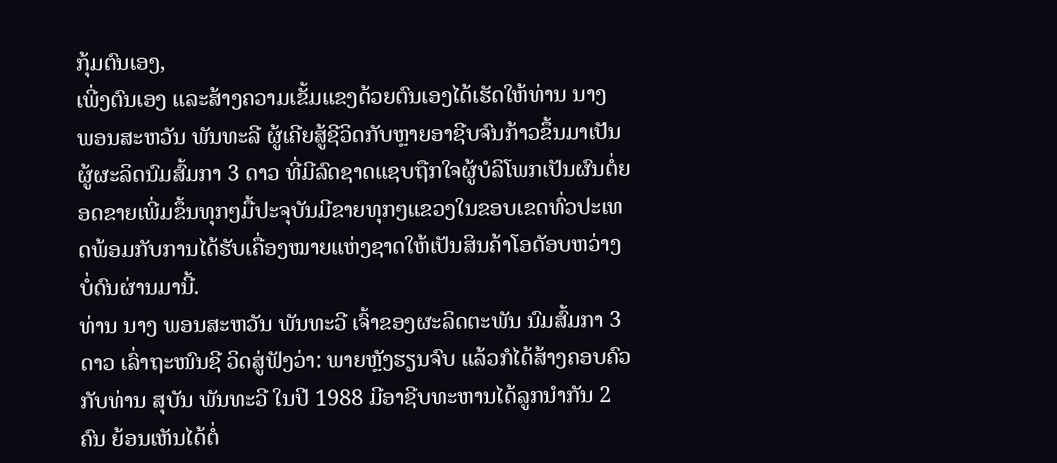ກຸ້ມຕົນເອງ,
ເພີ່ງຕົນເອງ ແລະສ້າງຄວາມເຂັ້ມແຂງດ້ວຍຕົນເອງໄດ້ເຮັດໃຫ້ທ່ານ ນາງ ພອນສະຫວັນ ພັນທະລີ ຜູ້ເຄີຍສູ້ຊີວິດກັບຫຼາຍອາຊີບຈົນກ້າວຂຶ້ນມາເປັນຜູ້ຜະລິດນົມສົ້ມກາ 3 ດາວ ທີ່ມີລົດຊາດແຊບຖືກໃຈຜູ້ບໍລິໂພກເປັນຜົນຕໍ່ຍອດຂາຍເພີ່ມຂຶ້ນທຸກໆມື້ປະຈຸບັນມີຂາຍທຸກໆແຂວງໃນຂອບເຂດທົ່ວປະເທດພ້ອມກັບການໄດ້ຮັບເຄື່ອງໝາຍແຫ່ງຊາດໃຫ້ເປັນສິນຄ້າໂອດັອບຫວ່າງບໍ່ດົນຜ່ານມານີ້.
ທ່ານ ນາງ ພອນສະຫວັນ ພັນທະວີ ເຈົ້າຂອງຜະລິດຕະພັນ ນົມສົ້ມກາ 3 ດາວ ເລົ່າຖະໜົນຊີ ວິດສູ່ຟັງວ່າ: ພາຍຫຼັງຮຽນຈົບ ແລ້ວກໍໄດ້ສ້າງຄອບຄົວກັບທ່ານ ສຸບັນ ພັນທະວີ ໃນປີ 1988 ມີອາຊີບທະຫານໄດ້ລູກນຳກັນ 2 ຄົນ ຍ້ອນເຫັນໄດ້ຕໍ່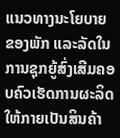ແນວທາງນະໂຍບາຍຂອງພັກ ແລະລັດໃນການຊຸກຍູ້ສົ່ງເສີມຄອບຄົວເຮັດການຜະລິດໃຫ້ກາຍເປັນສິນຄ້າ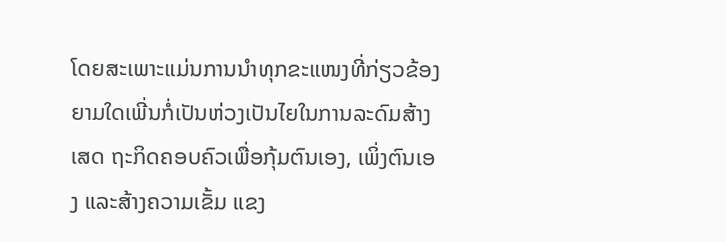ໂດຍສະເພາະແມ່ນການນຳທຸກຂະແໜງທີ່ກ່ຽວຂ້ອງຍາມໃດເພີ່ນກໍ່ເປັນຫ່ວງເປັນໄຍໃນການລະດົມສ້າງເສດ ຖະກິດຄອບຄົວເພື່ອກຸ້ມຕົນເອງ, ເພິ່ງຕົນເອງ ແລະສ້າງຄວາມເຂັ້ມ ແຂງ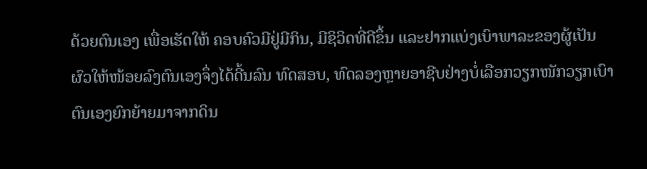ດ້ວຍຕົນເອງ ເພື່ອເຮັດໃຫ້ ຄອບຄົວມີຢູ່ມີກິນ, ມີຊິວິດທີ່ດີຂຶ້ນ ແລະຢາກແບ່ງເບົາພາລະຂອງຜູ້ເປັນຜົວໃຫ້ໜ້ອຍລົງຕົນເອງຈຶ່ງໄດ້ດີ້ນລົນ ທົດສອບ, ທົດລອງຫຼາຍອາຊີບຢ່າງບໍ່ເລືອກວຽກໜັກວຽກເບົາຕົນເອງຍົກຍ້າຍມາຈາກດິນ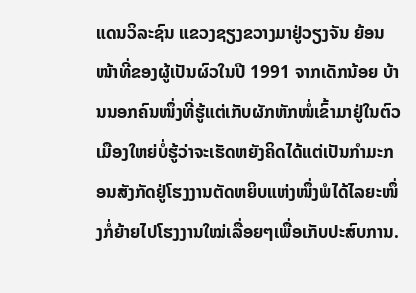ແດນວິລະຊົນ ແຂວງຊຽງຂວາງມາຢູ່ວຽງຈັນ ຍ້ອນໜ້າທີ່ຂອງຜູ້ເປັນຜົວໃນປີ 1991 ຈາກເດັກນ້ອຍ ບ້ານນອກຄົນໜຶ່ງທີ່ຮູ້ແຕ່ເກັບຜັກຫັກໜໍ່ເຂົ້າມາຢູ່ໃນຕົວເມືອງໃຫຍ່ບໍ່ຮູ້ວ່າຈະເຮັດຫຍັງຄິດໄດ້ແຕ່ເປັນກຳມະກອນສັງກັດຢູ່ໂຮງງານຕັດຫຍິບແຫ່ງໜຶ່ງພໍໄດ້ໄລຍະໜຶ່ງກໍ່ຍ້າຍໄປໂຮງງານໃໝ່ເລື່ອຍໆເພື່ອເກັບປະສົບການ.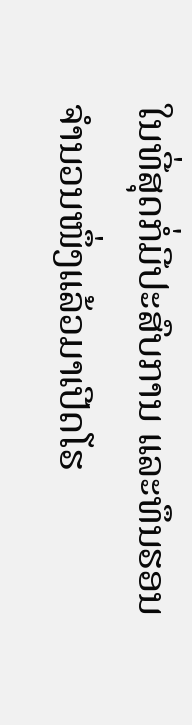ໃນທີ່ສຸດກໍ່ມີປະສົບການ ແລະທຶນຮອນຈຳນວນໜຶ່ງແລ້ວມາເປີດໂຮ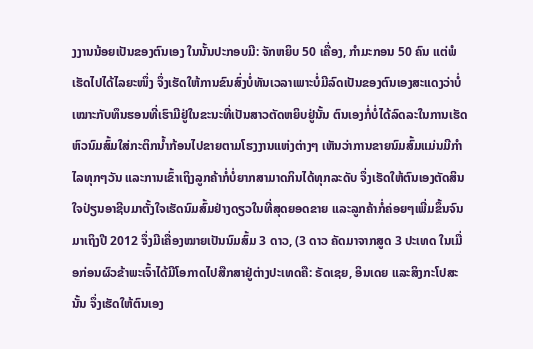ງງານນ້ອຍເປັນຂອງຕົນເອງ ໃນນັ້ນປະກອບມີ: ຈັກຫຍິບ 50 ເຄື່ອງ, ກຳມະກອນ 50 ຄົນ ແຕ່ພໍເຮັດໄປໄດ້ໄລຍະໜຶ່ງ ຈຶ່ງເຮັດໃຫ້ການຂົນສົ່ງບໍ່ທັນເວລາເພາະບໍ່ມີລົດເປັນຂອງຕົນເອງສະແດງວ່າບໍ່ເໝາະກັບທຶນຮອນທີ່ເຮົາມີຢູ່ໃນຂະນະທີ່ເປັນສາວຕັດຫຍິບຢູ່ນັ້ນ ຕົນເອງກໍ່ບໍ່ໄດ້ລົດລະໃນການເຮັດຫົວນົມສົ້ມໃສ່ກະຕິກນ້ຳກ້ອນໄປຂາຍຕາມໂຮງງານແຫ່ງຕ່າງໆ ເຫັນວ່າການຂາຍນົມສົ້ມແມ່ນມີກຳໄລທຸກໆວັນ ແລະການເຂົ້າເຖິງລູກຄ້າກໍ່ບໍ່ຍາກສາມາດກິນໄດ້ທຸກລະດັບ ຈຶ່ງເຮັດໃຫ້ຕົນເອງຕັດສິນໃຈປ່ຽນອາຊີບມາຕັ້ງໃຈເຮັດນົມສົ້ມຢ່າງດຽວໃນທີ່ສຸດຍອດຂາຍ ແລະລູກຄ້າກໍ່ຄ່ອຍໆເພີ່ມຂຶ້ນຈົນມາເຖິງປີ 2012 ຈຶ່ງມີເຄື່ອງໝາຍເປັນນົມສົ້ມ 3 ດາວ, (3 ດາວ ຄັດມາຈາກສູດ 3 ປະເທດ ໃນເມື່ອກ່ອນຜົວຂ້າພະເຈົ້າໄດ້ມີໂອກາດໄປສືກສາຢູ່ຕ່າງປະເທດຄື: ຣັດເຊຍ, ອິນເດຍ ແລະສິງກະໂປສະນັ້ນ ຈຶ່ງເຮັດໃຫ້ຕົນເອງ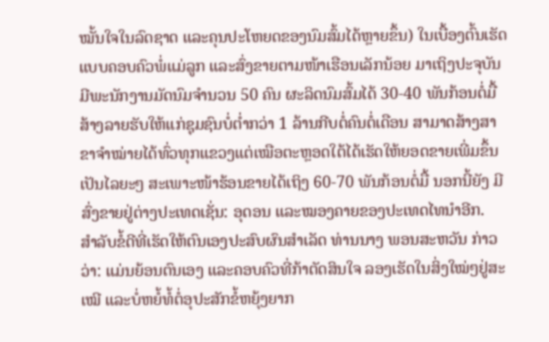ໝັ້ນໃຈໃນລົດຊາດ ແລະຄຸນປະໂຫຍດຂອງນົມສົ້ມໄດ້ຫຼາຍຂຶ້ນ) ໃນເບື້ອງຕົ້ນເຮັດແບບຄອບຄົວພໍ່ແມ່ລູກ ແລະສົ່ງຂາຍຕາມໜ້າເຮືອນເລັກນ້ອຍ ມາເຖິງປະຈຸບັນມີພະນັກງານມັດນົມຈຳນວນ 50 ຄົນ ຜະລິດນົມສົ້ມໄດ້ 30-40 ພັນກ້ອນຕໍ່ມື້ສ້າງລາຍຮັບໃຫ້ແກ່ຊຸມຊົນບໍ່ຕໍ່າກວ່າ 1 ລ້ານກີບຕໍ່ຄົນຕໍ່ເດືອນ ສາມາດສ້າງສາຂາຈຳໝ່າຍໄດ້ທົ່ວທຸກແຂວງແຕ່ເໝືອຕະຫຼອດໃຕ້ໄດ້ເຮັດໃຫ້ຍອດຂາຍເພີ່ມຂຶ້ນເປັນໄລຍະໆ ສະເພາະໜ້າຮ້ອນຂາຍໄດ້ເຖິງ 60-70 ພັນກ້ອນຕໍ່ມື້ ນອກນີ້ຍັງ ມີສົ່ງຂາຍຢູ່ຕ່າງປະເທດເຊັ່ນ: ອຸດອນ ແລະໝອງຄາຍຂອງປະເທດໄທນຳອີກ.
ສຳລັບຂໍ້ດີທີ່ເຮັດໃຫ້ຕົນເອງປະສົບຜົນສຳເລັດ ທ່ານນາງ ພອນສະຫວັນ ກ່າວວ່າ: ແມ່ນຍ້ອນຕົນເອງ ແລະຄອບຄົວທີ່ກ້າຕັດສິນໃຈ ລອງເຮັດໃນສິ່ງໃໝ່ໆຢູ່ສະເໝີ ແລະບໍ່ຫຍໍ້ທໍ້ຕໍ່ອຸປະສັກຂໍ້ຫຍຸ້ງຍາກ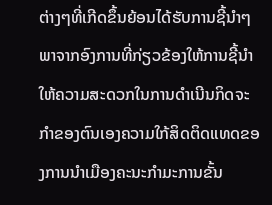ຕ່າງໆທີ່ເກີດຂຶ້ນຍ້ອນໄດ້ຮັບການຊີ້ນຳໆ ພາຈາກອົງການທີ່ກ່ຽວຂ້ອງໃຫ້ການຊີ້ນຳໃຫ້ຄວາມສະດວກໃນການດຳເນີນກິດຈະກຳຂອງຕົນເອງຄວາມໃກ້ສິດຕິດແທດຂອງການນຳເມືອງຄະນະກຳມະການຂັ້ນ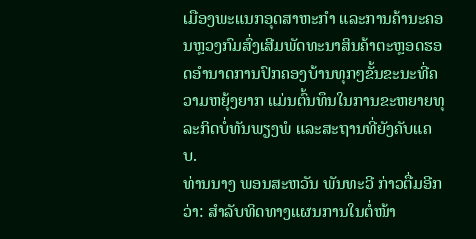ເມືອງພະແນກອຸດສາຫະກຳ ແລະການຄ້ານະຄອນຫຼວງກົມສົ່ງເສີມພັດທະນາສິນຄ້າຕະຫຼອດຮອດອຳນາດການປົກຄອງບ້ານທຸກໆຂັ້ນຂະນະທີ່ຄວາມຫຍຸ້ງຍາກ ແມ່ນຕົ້ນທຶນໃນການຂະຫຍາຍທຸລະກິດບໍ່ທັນພຽງພໍ ແລະສະຖານທີ່ຍັງຄັບແຄບ.
ທ່ານນາງ ພອນສະຫວັນ ພັນທະວີ ກ່າວຕື່ມອີກວ່າ: ສຳລັບທິດທາງແຜນການໃນຕໍ່ໜ້າ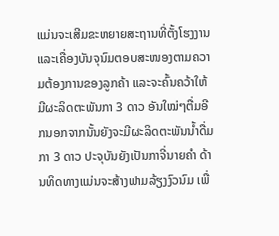ແມ່ນຈະເສີມຂະຫຍາຍສະຖານທີ່ຕັ້ງໂຮງງານ ແລະເຄື່ອງບັນຈຸນົມຕອບສະໜອງຕາມຄວາມຕ້ອງການຂອງລູກຄ້າ ແລະຈະຄົ້ນຄວ້າໃຫ້ມີຜະລິດຕະພັນກາ 3 ດາວ ອັນໃໝ່ໆຕື່ມອີກນອກຈາກນັ້ນຍັງຈະມີຜະລິດຕະພັນນ້ຳດື່ມກາ 3 ດາວ ປະຈຸບັນຍັງເປັນກາຈີ່ນາຍຄໍາ ດ້ານທິດທາງແມ່ນຈະສ້າງຟາມລ້ຽງງົວນົມ ເພື່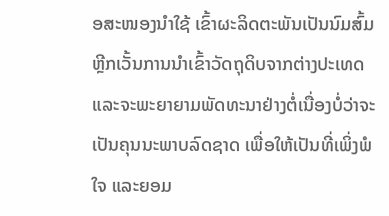ອສະໜອງນຳໃຊ້ ເຂົ້າຜະລິດຕະພັນເປັນນົມສົ້ມຫຼີກເວັ້ນການນຳເຂົ້າວັດຖຸດິບຈາກຕ່າງປະເທດ ແລະຈະພະຍາຍາມພັດທະນາຢ່າງຕໍ່ເນື່ອງບໍ່ວ່າຈະເປັນຄຸນນະພາບລົດຊາດ ເພື່ອໃຫ້ເປັນທີ່ເພິ່ງພໍໃຈ ແລະຍອມ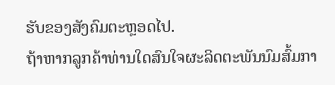ຮັບຂອງສັງຄົມຕະຫຼອດໄປ.
ຖ້າຫາກລູກຄ້າທ່ານໃດສົນໃຈຜະລິດຕະພັນນົມສົ້ມກາ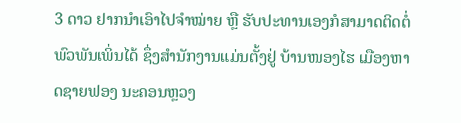3 ດາວ ຢາກນຳເອົາໄປຈຳໝ່າຍ ຫຼື ຮັບປະທານເອງກໍສາມາດຕິດຕໍ່ພົວພັນເພິ່ນໄດ້ ຊຶ່ງສຳນັກງານແມ່ນຕັ້ງຢູ່ ບ້ານໜອງໄຮ ເມືອງຫາດຊາຍຟອງ ນະຄອນຫຼວງ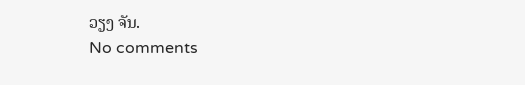ວຽງ ຈັນ.
No comments